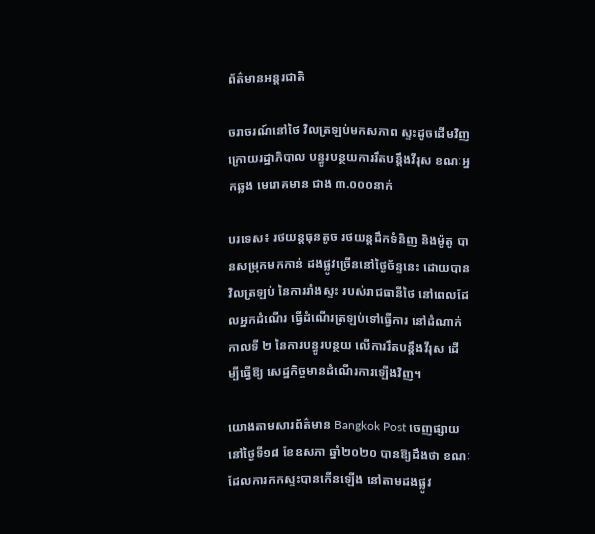ព័ត៌មានអន្តរជាតិ

ចរាចរណ៍នៅថៃ វិលត្រឡប់មកសភាព ស្ទះដូចដើមវិញ ក្រោយរដ្ឋាភិបាល បន្ធូរបន្ថយការរឹតបន្តឹងវីរុស ខណៈអ្នកឆ្លង មេរោគមាន ជាង ៣.០០០នាក់

បរទេស៖ រថយន្តធុនតូច រថយន្តដឹកទំនិញ និងម៉ូតូ បានសម្រុកមកកាន់ ដងផ្លូវច្រើននៅថ្ងៃច័ន្ទនេះ ដោយបានវិលត្រឡប់ នៃការរាំងស្ទះ របស់រាជធានីថៃ នៅពេលដែលអ្នកដំណើរ ធ្វើដំណើរត្រឡប់ទៅធ្វើការ នៅដំណាក់កាលទី ២ នៃការបន្ធូរបន្ថយ លើការរឹតបន្តឹងវីរុស ដើម្បីធ្វើឱ្យ សេដ្ឋកិច្ចមានដំណើរការឡើងវិញ។

យោងតាមសារព័ត៌មាន Bangkok Post ចេញផ្សាយនៅថ្ងៃទី១៨ ខែឧសភា ឆ្នាំ២០២០ បានឱ្យដឹងថា ខណៈដែលការកកស្ទះបានកើនឡើង នៅតាមដងផ្លូវ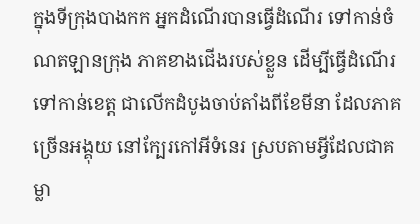ក្នុងទីក្រុងបាងកក អ្នកដំណើរបានធ្វើដំណើរ ទៅកាន់ចំណតឡានក្រុង ភាគខាងជើងរបស់ខ្លួន ដើម្បីធ្វើដំណើរទៅកាន់ខេត្ត ជាលើកដំបូងចាប់តាំងពីខែមីនា ដែលភាគច្រើនអង្គុយ នៅក្បែរកៅអីទំនេរ ស្របតាមអ្វីដែលជាគម្លា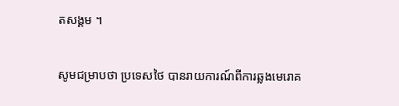តសង្គម ។

សូមជម្រាបថា ប្រទេសថៃ បានរាយការណ៍ពីការឆ្លងមេរោគ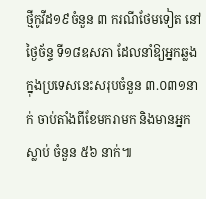ថ្មីកូវីដ១៩ចំនួន ៣ ករណីថែមទៀត នៅថ្ងៃច័ន្ទ ទី១៨ឧសភា ដែលនាំឱ្យអ្នកឆ្លង ក្នុងប្រទេសនេះសរុបចំនួន ៣.០៣១នាក់ ចាប់តាំងពីខែមករាមក និងមានអ្នកស្លាប់ ចំនួន ៥៦ នាក់៕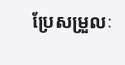ប្រែសម្រួលៈ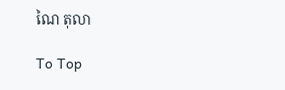ណៃ តុលា

To Top